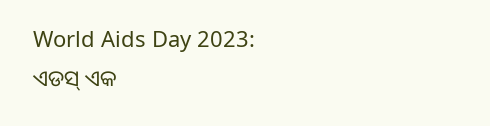World Aids Day 2023: ଏଡସ୍ ଏକ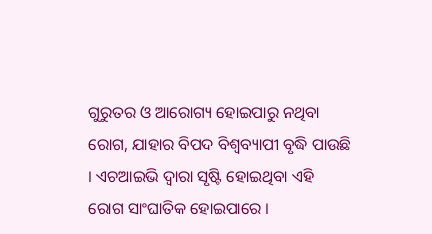ଗୁରୁତର ଓ ଆରୋଗ୍ୟ ହୋଇପାରୁ ନଥିବା ରୋଗ, ଯାହାର ବିପଦ ବିଶ୍ୱବ୍ୟାପୀ ବୃଦ୍ଧି ପାଉଛି । ଏଚଆଇଭି ଦ୍ୱାରା ସୃଷ୍ଟି ହୋଇଥିବା ଏହି ରୋଗ ସାଂଘାତିକ ହୋଇପାରେ ।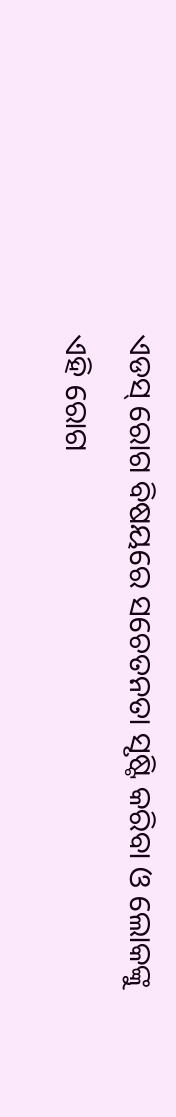ଏଡସ୍ ରୋଗ ବିଷୟରେ ସଚେତନତା ସୃଷ୍ଟି କରିବା ଓ ଲୋକଙ୍କୁ ଏହି ରୋଗ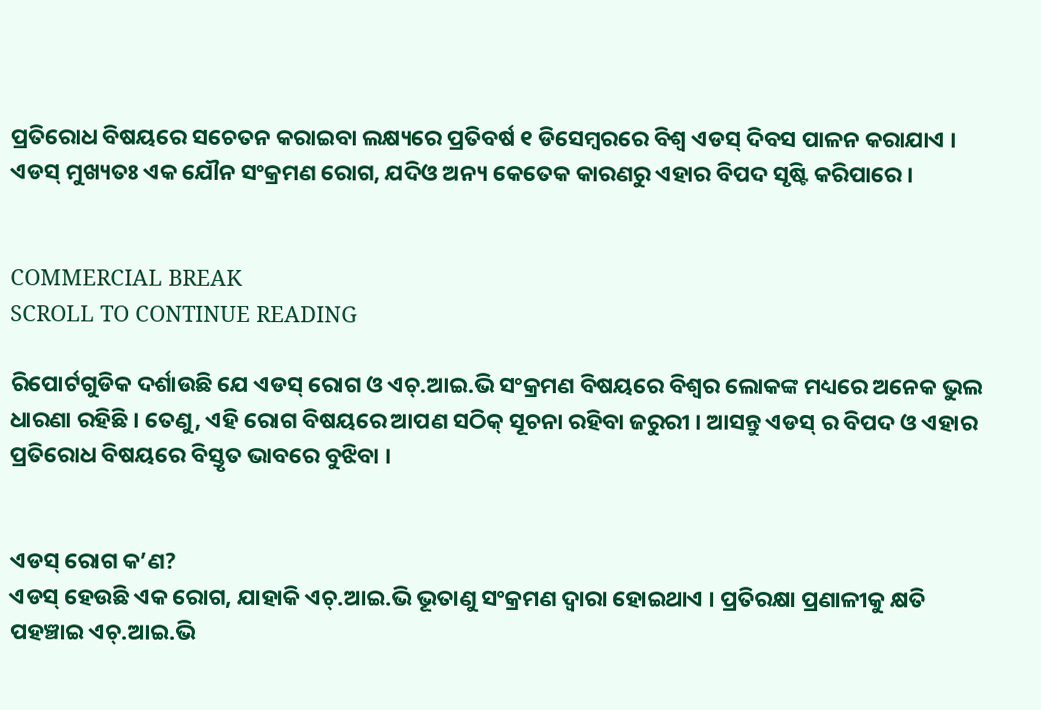ପ୍ରତିରୋଧ ବିଷୟରେ ସଚେତନ କରାଇବା ଲକ୍ଷ୍ୟରେ ପ୍ରତିବର୍ଷ ୧ ଡିସେମ୍ବରରେ ବିଶ୍ୱ ଏଡସ୍ ଦିବସ ପାଳନ କରାଯାଏ । ଏଡସ୍ ମୁଖ୍ୟତଃ ଏକ ଯୌନ ସଂକ୍ରମଣ ରୋଗ, ଯଦିଓ ଅନ୍ୟ କେତେକ କାରଣରୁ ଏହାର ବିପଦ ସୃଷ୍ଟି କରିପାରେ ।


COMMERCIAL BREAK
SCROLL TO CONTINUE READING

ରିପୋର୍ଟଗୁଡିକ ଦର୍ଶାଉଛି ଯେ ଏଡସ୍ ରୋଗ ଓ ଏଚ୍.ଆଇ.ଭି ସଂକ୍ରମଣ ବିଷୟରେ ବିଶ୍ୱର ଲୋକଙ୍କ ମଧ୍ୟରେ ଅନେକ ଭୁଲ ଧାରଣା ରହିଛି । ତେଣୁ, ଏହି ରୋଗ ବିଷୟରେ ଆପଣ ସଠିକ୍ ସୂଚନା ରହିବା ଜରୁରୀ । ଆସନ୍ତୁ ଏଡସ୍ ର ବିପଦ ଓ ଏହାର ପ୍ରତିରୋଧ ବିଷୟରେ ବିସ୍ତୃତ ଭାବରେ ବୁଝିବା ।


ଏଡସ୍ ରୋଗ କ’ଣ?
ଏଡସ୍ ହେଉଛି ଏକ ରୋଗ, ଯାହାକି ଏଚ୍.ଆଇ.ଭି ଭୂତାଣୁ ସଂକ୍ରମଣ ଦ୍ୱାରା ହୋଇଥାଏ । ପ୍ରତିରକ୍ଷା ପ୍ରଣାଳୀକୁ କ୍ଷତି ପହଞ୍ଚାଇ ଏଚ୍.ଆଇ.ଭି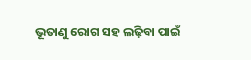ଭୂତାଣୁ ରୋଗ ସହ ଲଢ଼ିବା ପାଇଁ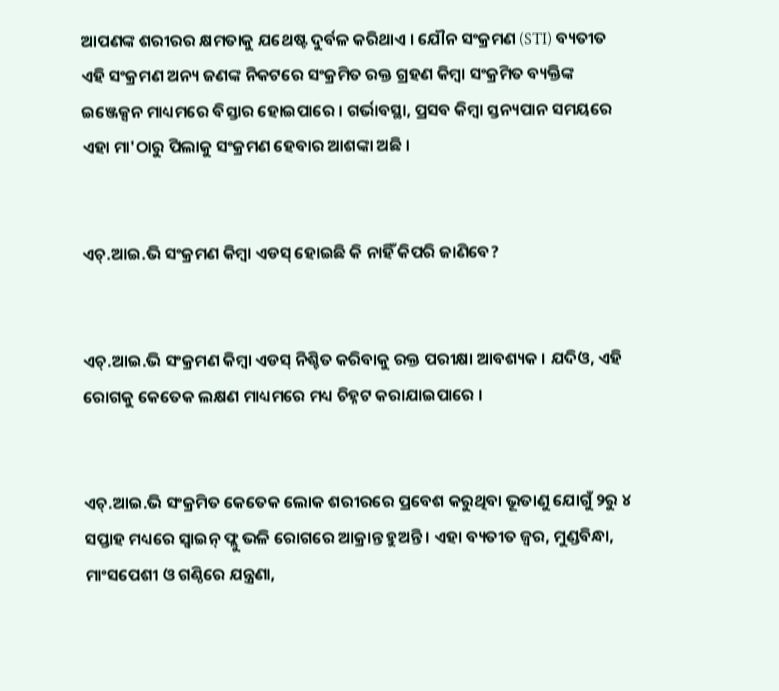ଆପଣଙ୍କ ଶରୀରର କ୍ଷମତାକୁ ଯଥେଷ୍ଟ ଦୁର୍ବଳ କରିଥାଏ । ଯୌନ ସଂକ୍ରମଣ (STI) ବ୍ୟତୀତ ଏହି ସଂକ୍ରମଣ ଅନ୍ୟ ଜଣଙ୍କ ନିକଟରେ ସଂକ୍ରମିତ ରକ୍ତ ଗ୍ରହଣ କିମ୍ବା ସଂକ୍ରମିତ ବ୍ୟକ୍ତିଙ୍କ ଇଞ୍ଜେକ୍ସନ ମାଧ୍ୟମରେ ବିସ୍ତାର ହୋଇପାରେ । ଗର୍ଭାବସ୍ଥା, ପ୍ରସବ କିମ୍ବା ସ୍ତନ୍ୟପାନ ସମୟରେ ଏହା ମା'ଠାରୁ ପିଲାକୁ ସଂକ୍ରମଣ ହେବାର ଆଶଙ୍କା ଅଛି ।


ଏଚ୍.ଆଇ.ଭି ସଂକ୍ରମଣ କିମ୍ବା ଏଡସ୍ ହୋଇଛି କି ନାହିଁ କିପରି ଜାଣିବେ?


ଏଚ୍.ଆଇ.ଭି ସଂକ୍ରମଣ କିମ୍ବା ଏଡସ୍ ନିଶ୍ଚିତ କରିବାକୁ ରକ୍ତ ପରୀକ୍ଷା ଆବଶ୍ୟକ । ଯଦିଓ, ଏହି ରୋଗକୁ କେତେକ ଲକ୍ଷଣ ମାଧ୍ୟମରେ ମଧ୍ୟ ଚିହ୍ନଟ କରାଯାଇପାରେ ।


ଏଚ୍.ଆଇ.ଭି ସଂକ୍ରମିତ କେତେକ ଲୋକ ଶରୀରରେ ପ୍ରବେଶ କରୁଥିବା ଭୂତାଣୁ ଯୋଗୁଁ ୨ରୁ ୪ ସପ୍ତାହ ମଧ୍ୟରେ ସ୍ୱାଇନ୍ ଫ୍ଲୁ ଭଳି ରୋଗରେ ଆକ୍ରାନ୍ତ ହୁଅନ୍ତି । ଏହା ବ୍ୟତୀତ ଜ୍ୱର, ମୁଣ୍ଡବିନ୍ଧା, ମାଂସପେଶୀ ଓ ଗଣ୍ଠିରେ ଯନ୍ତ୍ରଣା,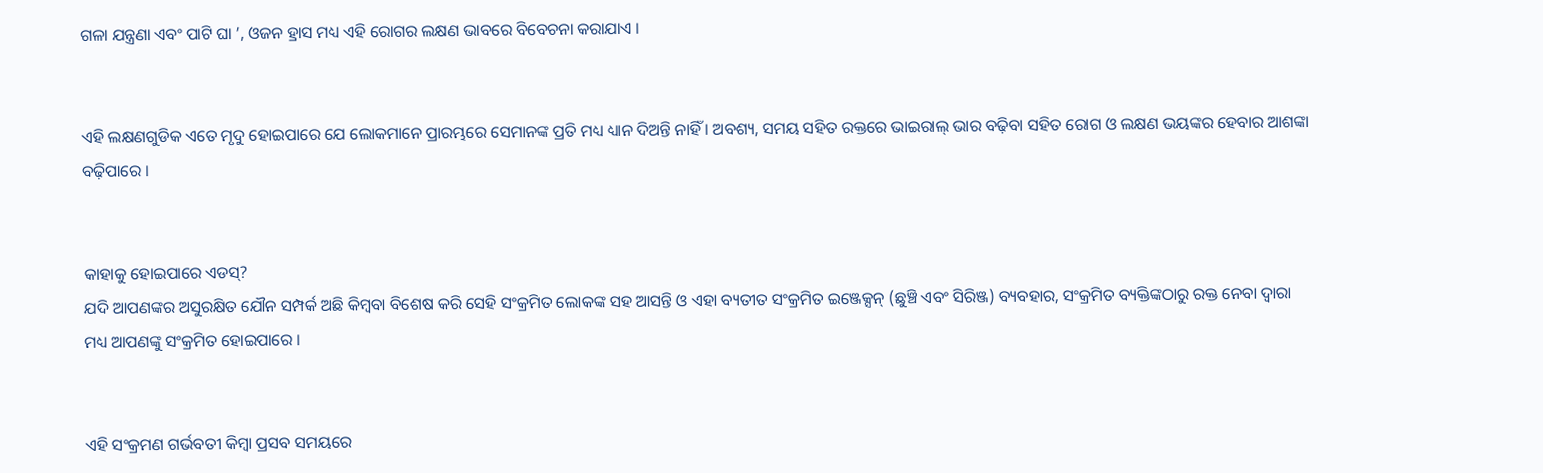ଗଳା ଯନ୍ତ୍ରଣା ଏବଂ ପାଟି ଘା ’, ଓଜନ ହ୍ରାସ ମଧ୍ୟ ଏହି ରୋଗର ଲକ୍ଷଣ ଭାବରେ ବିବେଚନା କରାଯାଏ ।


ଏହି ଲକ୍ଷଣଗୁଡିକ ଏତେ ମୃଦୁ ହୋଇପାରେ ଯେ ଲୋକମାନେ ପ୍ରାରମ୍ଭରେ ସେମାନଙ୍କ ପ୍ରତି ମଧ୍ୟ ଧ୍ୟାନ ଦିଅନ୍ତି ନାହିଁ । ଅବଶ୍ୟ, ସମୟ ସହିତ ରକ୍ତରେ ଭାଇରାଲ୍ ଭାର ବଢ଼ିବା ସହିତ ରୋଗ ଓ ଲକ୍ଷଣ ଭୟଙ୍କର ହେବାର ଆଶଙ୍କା ବଢ଼ିପାରେ ।


କାହାକୁ ହୋଇପାରେ ଏଡସ୍?
ଯଦି ଆପଣଙ୍କର ଅସୁରକ୍ଷିତ ଯୌନ ସମ୍ପର୍କ ଅଛି କିମ୍ୱବା ବିଶେଷ କରି ସେହି ସଂକ୍ରମିତ ଲୋକଙ୍କ ସହ ଆସନ୍ତି ଓ ଏହା ବ୍ୟତୀତ ସଂକ୍ରମିତ ଇଞ୍ଜେକ୍ସନ୍ (ଛୁଞ୍ଚି ଏବଂ ସିରିଞ୍ଜ) ବ୍ୟବହାର, ସଂକ୍ରମିତ ବ୍ୟକ୍ତିଙ୍କଠାରୁ ରକ୍ତ ନେବା ଦ୍ୱାରା ମଧ୍ୟ ଆପଣଙ୍କୁ ସଂକ୍ରମିତ ହୋଇପାରେ ।


ଏହି ସଂକ୍ରମଣ ଗର୍ଭବତୀ କିମ୍ବା ପ୍ରସବ ସମୟରେ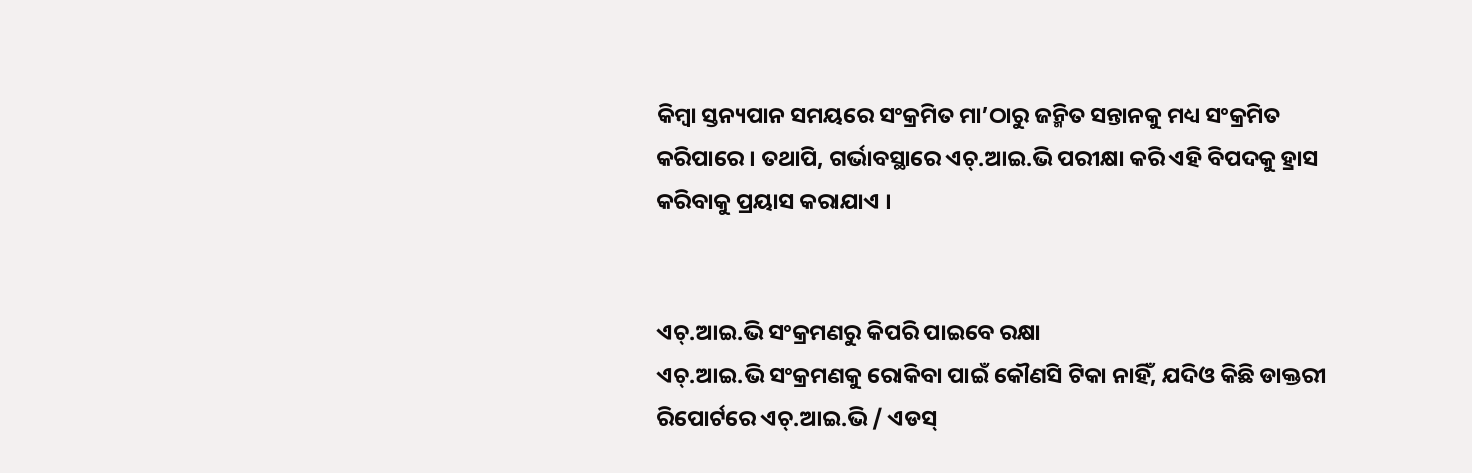କିମ୍ବା ସ୍ତନ୍ୟପାନ ସମୟରେ ସଂକ୍ରମିତ ମା’ଠାରୁ ଜନ୍ମିତ ସନ୍ତାନକୁ ମଧ୍ୟ ସଂକ୍ରମିତ କରିପାରେ । ତଥାପି, ଗର୍ଭାବସ୍ଥାରେ ଏଚ୍.ଆଇ.ଭି ପରୀକ୍ଷା କରି ଏହି ବିପଦକୁ ହ୍ରାସ କରିବାକୁ ପ୍ରୟାସ କରାଯାଏ ।


ଏଚ୍.ଆଇ.ଭି ସଂକ୍ରମଣରୁ କିପରି ପାଇବେ ରକ୍ଷା
ଏଚ୍.ଆଇ.ଭି ସଂକ୍ରମଣକୁ ରୋକିବା ପାଇଁ କୌଣସି ଟିକା ନାହିଁ, ଯଦିଓ କିଛି ଡାକ୍ତରୀ ରିପୋର୍ଟରେ ଏଚ୍.ଆଇ.ଭି / ଏଡସ୍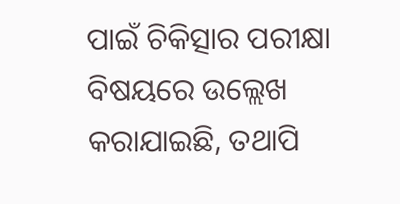ପାଇଁ ଚିକିତ୍ସାର ପରୀକ୍ଷା ବିଷୟରେ ଉଲ୍ଲେଖ କରାଯାଇଛି, ତଥାପି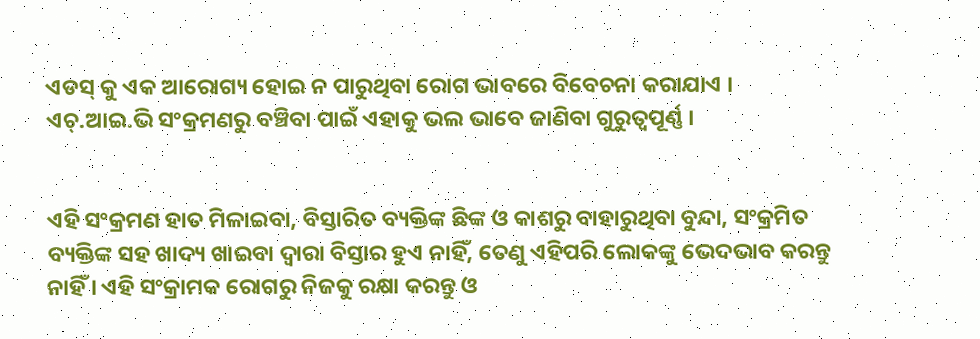ଏଡସ୍ କୁ ଏକ ଆରୋଗ୍ୟ ହୋଇ ନ ପାରୁଥିବା ରୋଗ ଭାବରେ ବିବେଚନା କରାଯାଏ । ଏଚ୍.ଆଇ.ଭି ସଂକ୍ରମଣରୁ ବଞ୍ଚିବା ପାଇଁ ଏହାକୁ ଭଲ ଭାବେ ଜାଣିବା ଗୁରୁତ୍ୱପୂର୍ଣ୍ଣ ।


ଏହି ସଂକ୍ରମଣ ହାତ ମିଳାଇବା, ବିସ୍ତାରିତ ବ୍ୟକ୍ତିଙ୍କ ଛିଙ୍କ ଓ କାଶରୁ ବାହାରୁଥିବା ବୁନ୍ଦା, ସଂକ୍ରମିତ ବ୍ୟକ୍ତିଙ୍କ ସହ ଖାଦ୍ୟ ଖାଇବା ଦ୍ୱାରା ବିସ୍ତାର ହୁଏ ନାହିଁ, ତେଣୁ ଏହିପରି ଲୋକଙ୍କୁ ଭେଦଭାବ କରନ୍ତୁ ନାହିଁ । ଏହି ସଂକ୍ରାମକ ରୋଗରୁ ନିଜକୁ ରକ୍ଷା କରନ୍ତୁ ଓ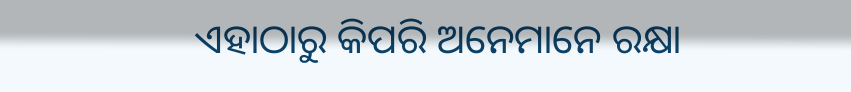ଏହାଠାରୁ କିପରି ଅନେମାନେ ରକ୍ଷା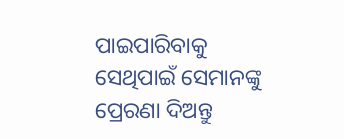ପାଇପାରିବାକୁ ସେଥିପାଇଁ ସେମାନଙ୍କୁ ପ୍ରେରଣା ଦିଅନ୍ତୁ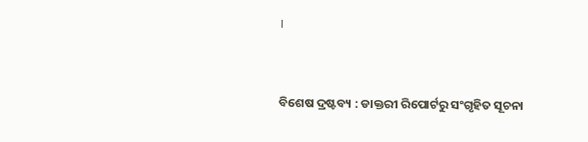।


ବିଶେଷ ଦ୍ରଷ୍ଟବ୍ୟ : ଡାକ୍ତରୀ ରିପୋର୍ଟରୁ ସଂଗୃହିତ ସୂଚନା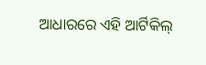ଆଧାରରେ ଏହି ଆର୍ଟିକିଲ୍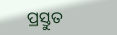ପ୍ରସ୍ତୁତ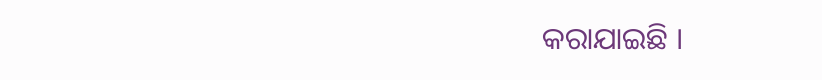କରାଯାଇଛି ।